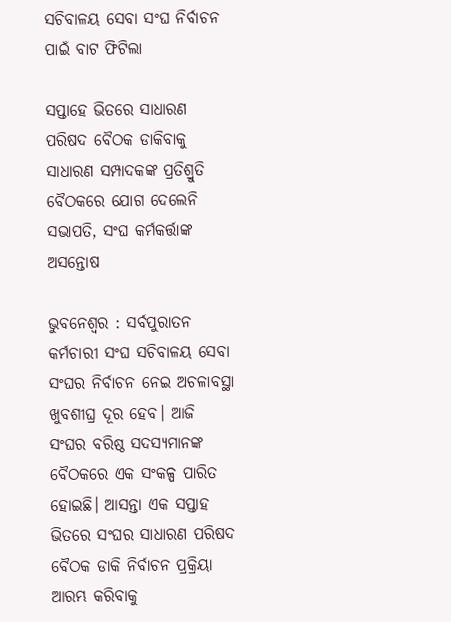ସଚିବାଳୟ ସେବା ସଂଘ ନିର୍ବାଚନ ପାଇଁ ବାଟ ଫିଟିଲା

ସପ୍ତାହେ ଭିତରେ ସାଧାରଣ ପରିଷଦ ବୈଠକ ଡାକିବାକୁ ସାଧାରଣ ସମ୍ପାଦକଙ୍କ ପ୍ରତିଶ୍ରୁତି
ବୈଠକରେ ଯୋଗ ଦେଲେନି ସଭାପତି, ସଂଘ କର୍ମକର୍ତ୍ତାଙ୍କ ଅସନ୍ତୋଷ

ଭୁବନେଶ୍ବର : ସର୍ବପୁରାତନ କର୍ମଚାରୀ ସଂଘ ସଚିବାଳୟ ସେବା ସଂଘର ନିର୍ବାଚନ ନେଇ ଅଚଳାବସ୍ଥା ଖୁବଶୀଘ୍ର ଦୂର ହେବ। ଆଜି ସଂଘର ବରିଷ୍ଠ ସଦସ୍ୟମାନଙ୍କ ବୈଠକରେ ଏକ ସଂକଳ୍ପ ପାରିତ ହୋଇଛି। ଆସନ୍ତା ଏକ ସପ୍ତାହ ଭିତରେ ସଂଘର ସାଧାରଣ ପରିଷଦ ବୈଠକ ଡାକି ନିର୍ବାଚନ ପ୍ରକ୍ରିୟା ଆରମ୍ଭ କରିବାକୁ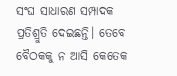ସଂଘ ସାଧାରଣ ସମ୍ପାଦକ ପ୍ରତିଶ୍ରୁତି ଦେଇଛନ୍ତି। ତେବେ ବୈଠକକୁ ନ ଆସି କେତେକ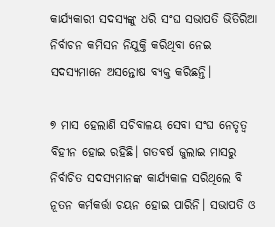କାର୍ଯ୍ୟକାରୀ ସଦସ୍ୟଙ୍କୁ ଧରି ସଂଘ ସଭାପତି ଭିତିରିଆ ନିର୍ବାଚନ କମିସନ ନିଯୁକ୍ତି କରିଥିବା ନେଇ ସଦସ୍ୟମାନେ ଅସନ୍ତୋଷ ବ୍ୟକ୍ତ କରିଛନ୍ତି।

୭ ମାସ ହେଲାଣି ସଚିବାଳୟ ସେବା ସଂଘ ନେତୃତ୍ବ ବିହୀନ ହୋଇ ରହିଛି। ଗତବର୍ଷ ଜୁଲାଇ ମାସରୁ ନିର୍ବାଚିତ ସଦସ୍ୟମାନଙ୍କ କାର୍ଯ୍ୟକାଳ ସରିଥିଲେ ବି ନୂତନ କର୍ମକର୍ତ୍ତା ଚୟନ ହୋଇ ପାରିନି। ସଭାପତି ଓ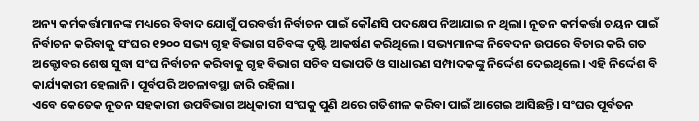ଅନ୍ୟ କର୍ମକର୍ତ୍ତାମାନଙ୍କ ମଧ୍ୟରେ ବିବାଦ ଯୋଗୁଁ ପରବର୍ତ୍ତୀ ନିର୍ବାଚନ ପାଇଁ କୌଣସି ପଦକ୍ଷେପ ନିଆଯାଇ ନ ଥିଲା। ନୂତନ କର୍ମକର୍ତ୍ତା ଚୟନ ପାଇଁ ନିର୍ବାଚନ କରିବାକୁ ସଂଘର ୧୨୦୦ ସଭ୍ୟ ଗୃହ ବିଭାଗ ସଚିବଙ୍କ ଦୃଷ୍ଟି ଆକର୍ଷଣ କରିଥିଲେ। ସଭ୍ୟମାନଙ୍କ ନିବେଦନ ଉପରେ ବିଚାର କରି ଗତ ଅକ୍ଟୋବର ଶେଷ ସୁଦ୍ଧା ସଂଘ ନିର୍ବାଚନ କରିବାକୁ ଗୃହ ବିଭାଗ ସଚିବ ସଭାପତି ଓ ସାଧାରଣ ସମ୍ପାଦକଙ୍କୁ ନିର୍ଦ୍ଦେଶ ଦେଇଥିଲେ। ଏହି ନିର୍ଦ୍ଦେଶ ବି କାର୍ଯ୍ୟକାରୀ ହେଲାନି। ପୂର୍ବପରି ଅଚଳାବସ୍ଥା ଜାରି ରହିଲା।
ଏବେ କେତେକ ନୂତନ ସହକାରୀ ଉପବିଭାଗ ଅଧିକାରୀ ସଂଘକୁ ପୁଣି ଥରେ ଗତିଶୀଳ କରିବା ପାଇଁ ଆଗେଇ ଆସିଛନ୍ତି। ସଂଘର ପୂର୍ବତନ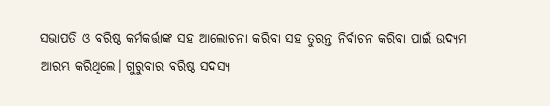ସଭାପତି ଓ ବରିଷ୍ଠ କର୍ମକର୍ତ୍ତାଙ୍କ ସହ ଆଲୋଚନା କରିବା ସହ ତୁରନ୍ତ ନିର୍ବାଚନ କରିବା ପାଇଁ ଉଦ୍ୟମ ଆରମ୍ଭ କରିଥିଲେ। ଗୁରୁବାର ବରିଷ୍ଠ ସଦସ୍ୟ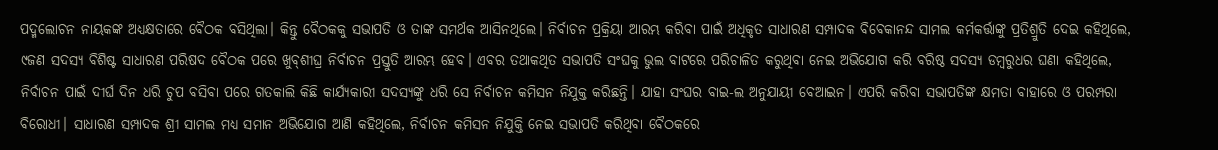ପଦ୍ମଲୋଚନ ନାୟକଙ୍କ ଅଧ୍ୟକ୍ଷତାରେ ବୈଠକ ବସିଥିଲା। କିନ୍ତୁ ବୈଠକକୁ ସଭାପତି ଓ ତାଙ୍କ ସମର୍ଥକ ଆସିନଥିଲେ। ନିର୍ବାଚନ ପ୍ରକ୍ରିୟା ଆରମ୍ଭ କରିବା ପାଇଁ ଅଧିକୃତ ସାଧାରଣ ସମ୍ପାଦକ ବିବେକାନନ୍ଦ ସାମଲ କର୍ମକର୍ତ୍ତାଙ୍କୁ ପ୍ରତିଶ୍ରୁତି ଦେଇ କହିଥିଲେ, ୯ଜଣ ସଦସ୍ୟ ବିଶିଷ୍ଟ ସାଧାରଣ ପରିଷଦ ବୈଠକ ପରେ ଖୁବ୍‌ଶୀଘ୍ର ନିର୍ବାଚନ ପ୍ରସ୍ତୁତି ଆରମ୍ଭ ହେବ। ଏବର ତଥାକଥିତ ସଭାପତି ସଂଘକୁ ଭୁଲ ବାଟରେ ପରିଚାଳିତ କରୁଥିବା ନେଇ ଅଭିଯୋଗ କରି ବରିଷ୍ଠ ସଦସ୍ୟ ଡମ୍ବରୁଧର ଘଣା କହିଥିଲେ, ନିର୍ବାଚନ ପାଇଁ ଦୀର୍ଘ ଦିନ ଧରି ଚୁପ ବସିବା ପରେ ଗତକାଲି କିଛି କାର୍ଯ୍ୟକାରୀ ସଦସ୍ୟଙ୍କୁ ଧରି ସେ ନିର୍ବାଚନ କମିସନ ନିଯୁକ୍ତ କରିଛନ୍ତି। ଯାହା ସଂଘର ବାଇ-ଲ ଅନୁଯାୟୀ ବେଆଇନ। ଏପରି କରିବା ସଭାପତିଙ୍କ କ୍ଷମତା ବାହାରେ ଓ ପରମ୍ପରା ବିରୋଧୀ। ସାଧାରଣ ସମ୍ପାଦକ ଶ୍ରୀ ସାମଲ ମଧ୍ୟ ସମାନ ଅଭିଯୋଗ ଆଣି କହିଥିଲେ, ନିର୍ବାଚନ କମିସନ ନିଯୁକ୍ତି ନେଇ ସଭାପତି କରିଥିବା ବୈଠକରେ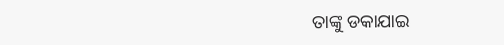ତାଙ୍କୁ ଡକାଯାଇ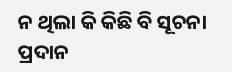ନ ଥିଲା କି କିଛି ବି ସୂଚନା ପ୍ରଦାନ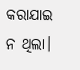କରାଯାଇ ନ ଥିଲା।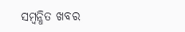ସମ୍ବନ୍ଧିତ ଖବର